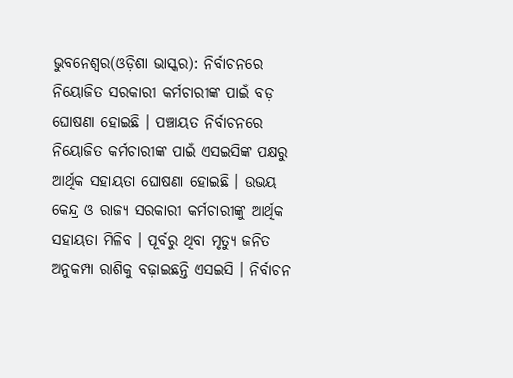ଭୁବନେଶ୍ୱର(ଓଡ଼ିଶା ଭାସ୍କର): ନିର୍ବାଚନରେ ନିୟୋଜିତ ସରକାରୀ କର୍ମଚାରୀଙ୍କ ପାଇଁ ବଡ଼ ଘୋଷଣା ହୋଇଛି । ପଞ୍ଚାୟତ ନିର୍ବାଚନରେ ନିୟୋଜିତ କର୍ମଚାରୀଙ୍କ ପାଇଁ ଏସଇସିଙ୍କ ପକ୍ଷରୁ ଆର୍ଥିକ ସହାୟତା ଘୋଷଣା ହୋଇଛି । ଉଭୟ କେନ୍ଦ୍ର ଓ ରାଜ୍ୟ ସରକାରୀ କର୍ମଚାରୀଙ୍କୁ ଆର୍ଥିକ ସହାୟତା ମିଳିବ । ପୂର୍ବରୁ ଥିବା ମୃତ୍ୟୁ ଜନିତ ଅନୁକମ୍ପା ରାଶିକୁ ବଢ଼ାଇଛନ୍ତି ଏସଇସି । ନିର୍ବାଚନ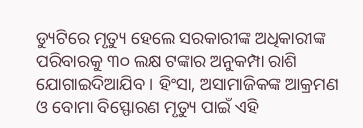ଡ୍ୟୁଟିରେ ମୃତ୍ୟୁ ହେଲେ ସରକାରୀଙ୍କ ଅଧିକାରୀଙ୍କ ପରିବାରକୁ ୩୦ ଲକ୍ଷ ଟଙ୍କାର ଅନୁକମ୍ପା ରାଶି ଯୋଗାଇଦିଆଯିବ । ହିଂସା, ଅସାମାଜିକଙ୍କ ଆକ୍ରମଣ ଓ ବୋମା ବିସ୍ଫୋରଣ ମୃତ୍ୟୁ ପାଇଁ ଏହି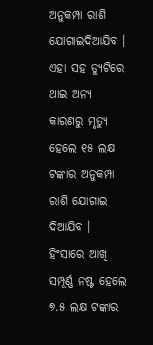ଅନୁକମ୍ପା ରାଶି ଯୋଗାଇଦିଆଯିବ ।
ଏହା ସହ ଡ୍ୟୁଟିରେ ଥାଇ ଅନ୍ୟ କାରଣରୁ ମୃତ୍ୟୁ ହେଲେ ୧୫ ଲକ୍ଷ ଟଙ୍କାର ଅନୁକମ୍ପା ରାଶି ଯୋଗାଇ ଦିଆଯିବ । ହିଂସାରେ ଆଖି ସମ୍ପୂର୍ଣ୍ଣ ନଷ୍ଟ ହେଲେ ୭.୫ ଲକ୍ଷ ଟଙ୍କାର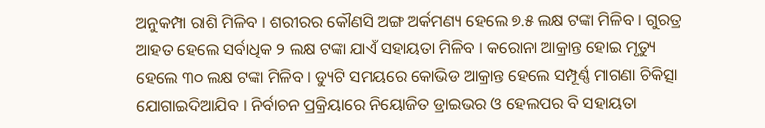ଅନୁକମ୍ପା ରାଶି ମିଳିବ । ଶରୀରର କୌଣସି ଅଙ୍ଗ ଅର୍କମଣ୍ୟ ହେଲେ ୭.୫ ଲକ୍ଷ ଟଙ୍କା ମିଳିବ । ଗୁରତ୍ର ଆହତ ହେଲେ ସର୍ବାଧିକ ୨ ଲକ୍ଷ ଟଙ୍କା ଯାଏଁ ସହାୟତା ମିଳିବ । କରୋନା ଆକ୍ରାନ୍ତ ହୋଇ ମୃତ୍ୟୁ ହେଲେ ୩୦ ଲକ୍ଷ ଟଙ୍କା ମିଳିବ । ଡ୍ୟୁଟି ସମୟରେ କୋଭିଡ ଆକ୍ରାନ୍ତ ହେଲେ ସମ୍ପୂର୍ଣ୍ଣ ମାଗଣା ଚିକିତ୍ସା ଯୋଗାଇଦିଆଯିବ । ନିର୍ବାଚନ ପ୍ରକ୍ରିୟାରେ ନିୟୋଜିତ ଡ୍ରାଇଭର ଓ ହେଲପର ବି ସହାୟତା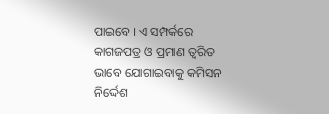ପାଇବେ । ଏ ସମ୍ପର୍କରେ କାଗଜପତ୍ର ଓ ପ୍ରମାଣ ତ୍ୱରିତ ଭାବେ ଯୋଗାଇବାକୁ କମିସନ ନିର୍ଦ୍ଦେଶ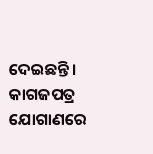ଦେଇଛନ୍ତି । କାଗଜପତ୍ର ଯୋଗାଣରେ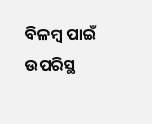ବିଳମ୍ବ ପାଇଁ ଉପରିସ୍ଥ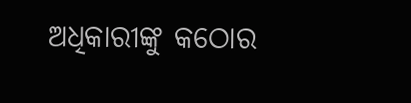ଅଧିକାରୀଙ୍କୁ କଠୋର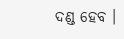ଦଣ୍ଡ ହେବ ।